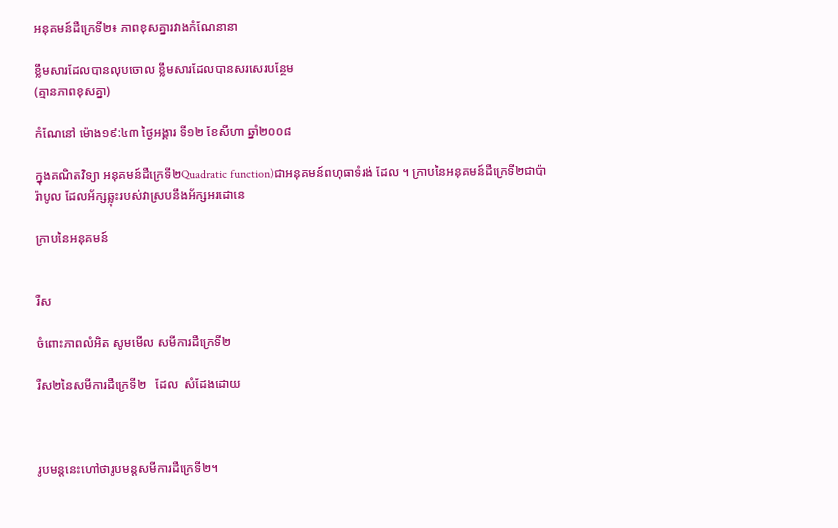អនុគមន៍ដឺក្រេទី២៖ ភាពខុសគ្នារវាងកំណែនានា

ខ្លឹមសារដែលបានលុបចោល ខ្លឹមសារដែលបានសរសេរបន្ថែម
(គ្មានភាពខុសគ្នា)

កំណែនៅ ម៉ោង១៩:៤៣ ថ្ងៃអង្គារ ទី១២ ខែសីហា ឆ្នាំ២០០៨

ក្នុងគណិតវិទ្យា អនុគមន៍ដឺក្រេទី២Quadratic function)ជាអនុគមន៍ពហុធាទំរង់ ដែល ។ ក្រាបនៃអនុគមន៍ដឺក្រេទី២ជាប៉ារ៉ាបូល ដែលអ័ក្សឆ្លុះរបស់វាស្របនឹងអ័ក្សអរដោនេ

ក្រាបនៃអនុគមន៍


រឺស

ចំពោះភាពលំអិត សូមមើល សមីការដឺក្រេទី២

រឺស២នៃសមីការដឺក្រេទី២   ដែល  សំដែងដោយ



រូបមន្តនេះហៅថារូបមន្តសមីការដឺក្រេទី២។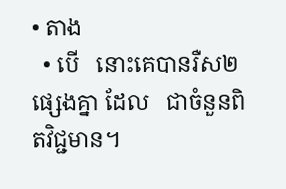• តាង
  • បើ   នោះគេបានរឺស២ផ្សេងគ្នា ដែល   ជាចំនួនពិតវិជ្ជមាន។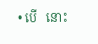• បើ   នោះ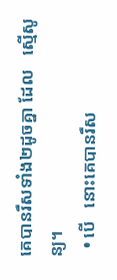គេបានរឺសទាំង២ដូចគ្នា ដែល   ស្មើសូន្យ។
  • បើ   នោះគេបានរឺស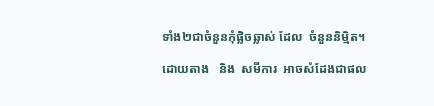ទាំង២ជាចំនួនកុំផ្លិចឆ្លាស់ ដែល  ចំនួននិម្មិត។

ដោយតាង   និង  សមីការ  អាចសំដែងជាផល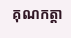គុណកត្តា